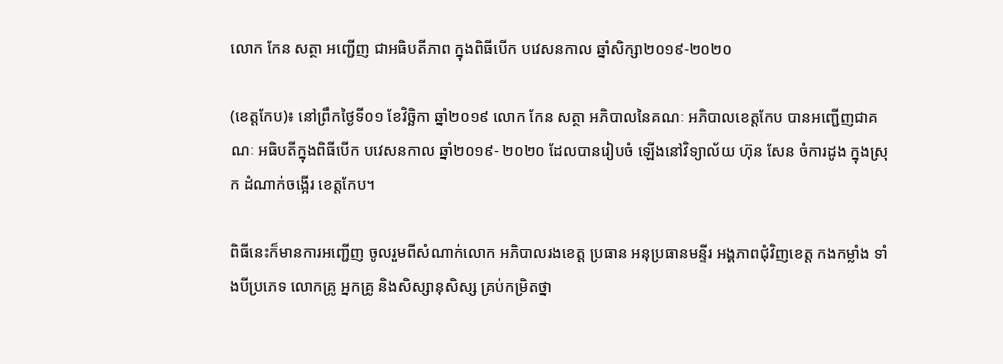លោក កែន សត្ថា អញ្ជើញ ជាអធិបតីភាព ក្នុងពិធីបើក បវេសនកាល ឆ្នាំសិក្សា២០១៩-២០២០

(ខេត្តកែប)៖ នៅព្រឹកថ្ងៃទី០១ ខែវិច្ឆិកា ឆ្នាំ២០១៩ លោក កែន សត្ថា អភិបាលនៃគណៈ អភិបាលខេត្តកែប បានអញ្ជើញជាគណៈ អធិបតីក្នុងពិធីបើក បវេសនកាល ឆ្នាំ២០១៩- ២០២០ ដែលបានរៀបចំ ឡើងនៅវិទ្យាល័យ ហ៊ុន សែន ចំការដូង ក្នុងស្រុក ដំណាក់ចង្អើរ ខេត្តកែប។

ពិធីនេះក៏មានការអញ្ជើញ ចូលរួមពីសំណាក់លោក អភិបាលរងខេត្ត ប្រធាន អនុប្រធានមន្ទីរ អង្គភាពជុំវិញខេត្ត កងកម្លាំង ទាំងបីប្រភេទ លោកគ្រូ អ្នកគ្រូ និងសិស្សានុសិស្ស គ្រប់កម្រិតថ្នា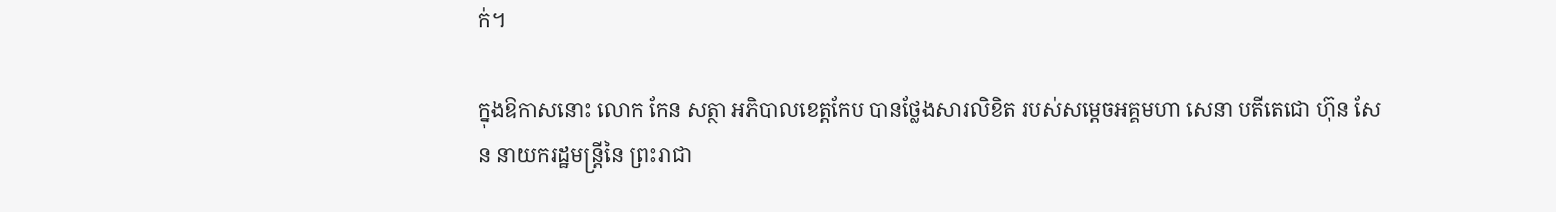ក់។

ក្នុងឱកាសនោះ លោក កែន សត្ថា អភិបាលខេត្តកែប បានថ្លែងសារលិខិត របស់សម្តេចអគ្គមហា សេនា បតីតេជោ ហ៊ុន សែន នាយករដ្ឋមន្ត្រីនៃ ព្រះរាជា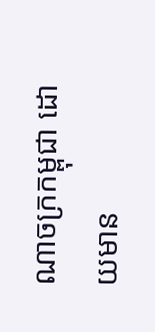ណាចក្រកម្ពុជា ដោយមាន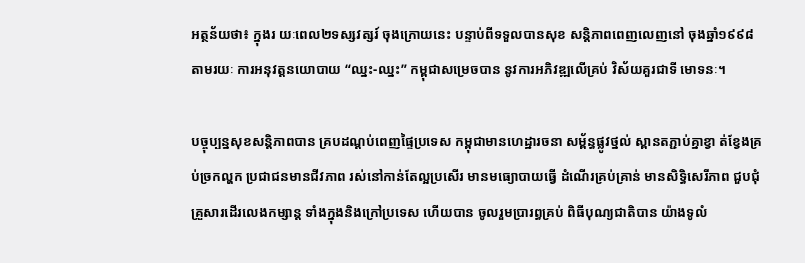អត្ថន័យថា៖ ក្នុងរ យៈពេល២ទស្សវត្សរ៍ ចុងក្រោយនេះ បន្ទាប់ពីទទួលបានសុខ សន្តិភាពពេញលេញនៅ ចុងឆ្នាំ១៩៩៨ តាមរយៈ ការអនុវត្តនយោបាយ “ឈ្នះ-ឈ្នះ” កម្ពុជាសម្រេចបាន នូវការអភិវឌ្ឍលើគ្រប់ វិស័យគួរជាទី មោទនៈ។

បច្ចុប្បន្នសុខសន្តិភាពបាន គ្របដណ្តប់ពេញផ្ទៃប្រទេស កម្ពុជាមានហេដ្ឋារចនា សម្ព័ន្ធផ្លូវថ្នល់ ស្ពានតភ្ជាប់គ្នាខ្វា ត់ខ្វែងគ្រប់ច្រកល្ហក ប្រជាជនមានជីវភាព រស់នៅកាន់តែល្អប្រសើរ មានមធ្យោបាយធ្វើ ដំណើរគ្រប់គ្រាន់ មានសិទ្ធិសេរីភាព ជួបជុំគ្រួសារដើរលេងកម្សាន្ត ទាំងក្នុងនិងក្រៅប្រទេស ហើយបាន ចូលរួមប្រារព្ធគ្រប់ ពិធីបុណ្យជាតិបាន យ៉ាងទូលំ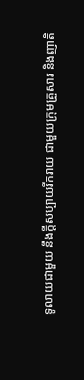ទូលាយជាមួយ នឹងក្តីសប្បាយរីករាយ ជាមួយក្រុមគ្រួសារ និងញាតិ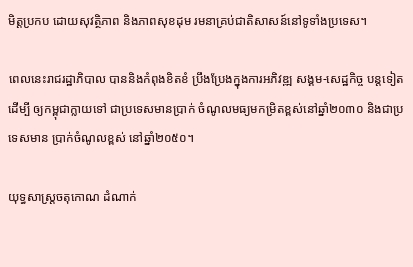មិត្តប្រកប ដោយសុវត្ថិភាព និងភាពសុខដុម រមនាគ្រប់ជាតិសាសន៍នៅទូទាំងប្រទេស។

ពេលនេះរាជរដ្ឋាភិបាល បាននិងកំពុងខិតខំ ប្រឹងប្រែងក្នុងការអភិវឌ្ឍ សង្គម-សេដ្ឋកិច្ច បន្តទៀតដើម្បី ឲ្យកម្ពុជាក្លាយទៅ ជាប្រទេសមានប្រាក់ ចំណូលមធ្យមកម្រិតខ្ពស់នៅឆ្នាំ២០៣០ និងជាប្រទេសមាន ប្រាក់ចំណូលខ្ពស់ នៅឆ្នាំ២០៥០។

យុទ្ធសាស្ត្រចតុកោណ ដំណាក់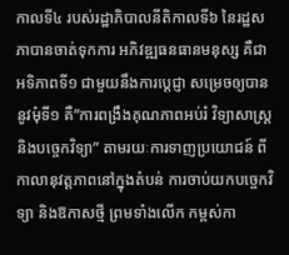កាលទី៤ របស់រដ្ឋាភិបាលនីតិកាលទី៦ នៃរដ្ឋសភាបានចាត់ទុកការ អភិវឌ្ឍធនធានមនុស្ស គឺជាអទិភាពទី១ ជាមួយនឹងការប្តេជ្ញា សម្រេចឲ្យបាននូវមុំទី១ គឺ”ការពង្រឹងគុណភាពអប់រំ វិទ្យាសាស្ត្រ និងបច្ចេកវិទ្យា” តាមរយៈការទាញប្រយោជន៍ ពីកាលានុវត្តភាពនៅក្នុងតំបន់ ការចាប់យកបច្ចេកវិទ្យា និងឱកាសថ្មី ព្រមទាំងលើក កម្ពស់កា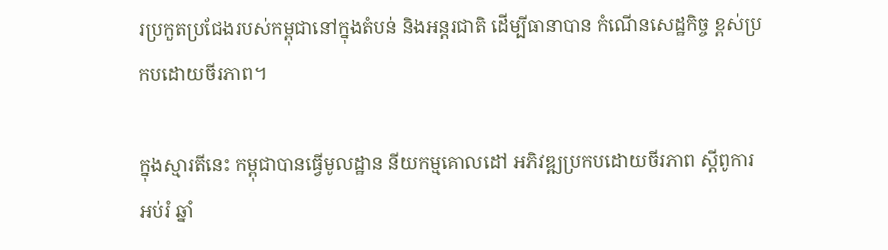រប្រកួតប្រជែងរបស់កម្ពុជានៅក្នុងតំបន់ និងអន្តរជាតិ ដើម្បីធានាបាន កំណើនសេដ្ឋកិច្ច ខ្ពស់ប្រកបដោយចីរភាព។

ក្នុងស្មារតីនេះ កម្ពុជាបានធ្វើមូលដ្ឋាន នីយកម្មគោលដៅ អភិវឌ្ឍប្រកបដោយចីរភាព ស្តីពូការអប់រំ ឆ្នាំ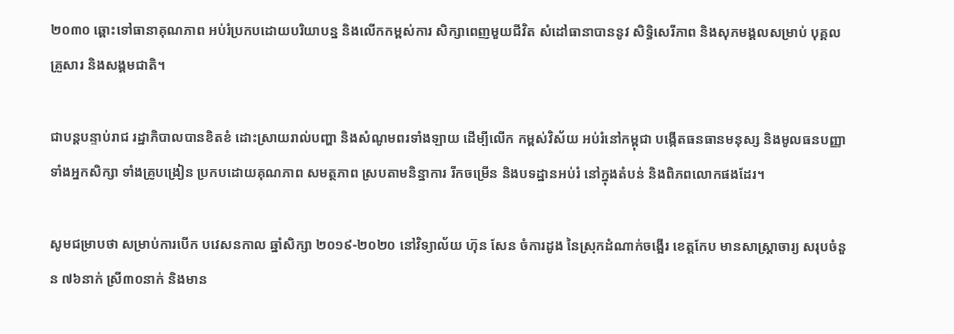២០៣០ ឆ្ពោះទៅធានាគុណភាព អប់រំប្រកបដោយបរិយាបន្ន និងលើកកម្ពស់ការ សិក្សាពេញមួយជីវិត សំដៅធានាបាននូវ សិទ្ធិសេរីភាព និងសុភមង្គលសម្រាប់ បុគ្គលគ្រួសារ និងសង្គមជាតិ។

ជាបន្តបន្ទាប់រាជ រដ្ឋាភិបាលបានខិតខំ ដោះស្រាយរាល់បញ្ហា និងសំណូមពរទាំងឡាយ ដើម្បីលើក កម្ពស់វិស័យ អប់រំនៅកម្ពុជា បង្កើតធនធានមនុស្ស និងមូលធនបញ្ញា ទាំងអ្នកសិក្សា ទាំងគ្រូបង្រៀន ប្រកបដោយគុណភាព សមត្ថភាព ស្របតាមនិន្នាការ រីកចម្រើន និងបទដ្ឋានអប់រំ នៅក្នុងតំបន់ និងពិភពលោកផងដែរ។

សូមជម្រាបថា សម្រាប់ការបើក បវេសនកាល ឆ្នាំសិក្សា ២០១៩-២០២០ នៅវិទ្យាល័យ ហ៊ុន សែន ចំការដូង នៃស្រុកដំណាក់ចង្អើរ ខេត្តកែប មានសាស្ត្រាចារ្យ សរុបចំនួន ៧៦នាក់ ស្រី៣០នាក់ និងមាន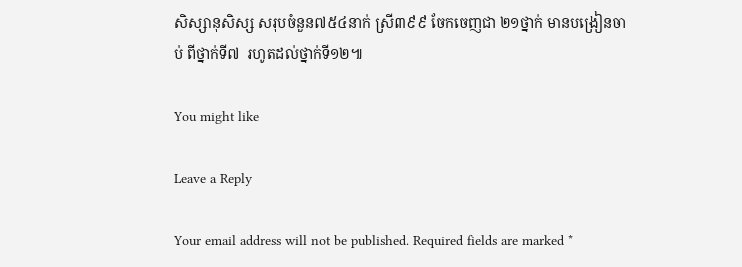សិស្សានុសិស្ស សរុបចំនួន៧៥៤នាក់ ស្រី៣៩៩ ចែកចេញជា ២១ថ្នាក់ មានបង្រៀនចាប់ ពីថ្នាក់ទី៧  រហូតដល់ថ្នាក់ទី១២៕

You might like

Leave a Reply

Your email address will not be published. Required fields are marked *